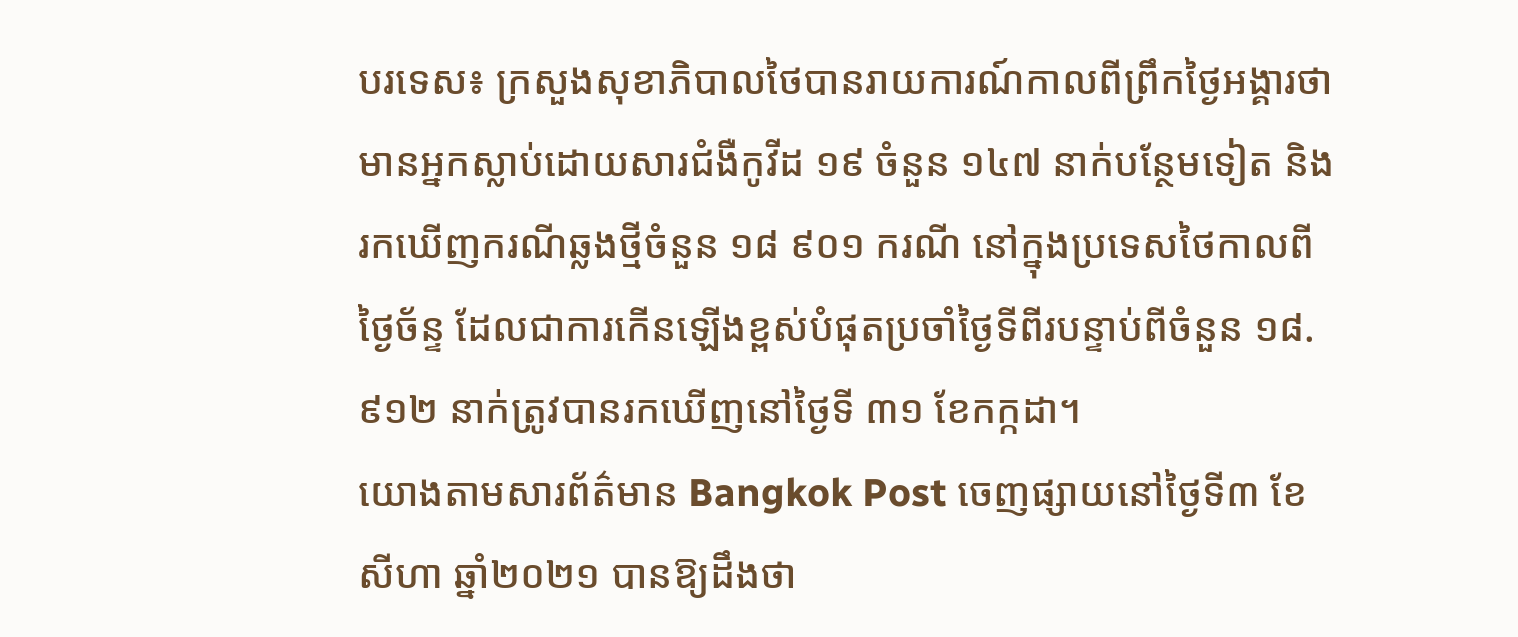បរទេស៖ ក្រសួងសុខាភិបាលថៃបានរាយការណ៍កាលពីព្រឹកថ្ងៃអង្គារថា មានអ្នកស្លាប់ដោយសារជំងឺកូវីដ ១៩ ចំនួន ១៤៧ នាក់បន្ថែមទៀត និងរកឃើញករណីឆ្លងថ្មីចំនួន ១៨ ៩០១ ករណី នៅក្នុងប្រទេសថៃកាលពីថ្ងៃច័ន្ទ ដែលជាការកើនឡើងខ្ពស់បំផុតប្រចាំថ្ងៃទីពីរបន្ទាប់ពីចំនួន ១៨.៩១២ នាក់ត្រូវបានរកឃើញនៅថ្ងៃទី ៣១ ខែកក្កដា។
យោងតាមសារព័ត៌មាន Bangkok Post ចេញផ្សាយនៅថ្ងៃទី៣ ខែសីហា ឆ្នាំ២០២១ បានឱ្យដឹងថា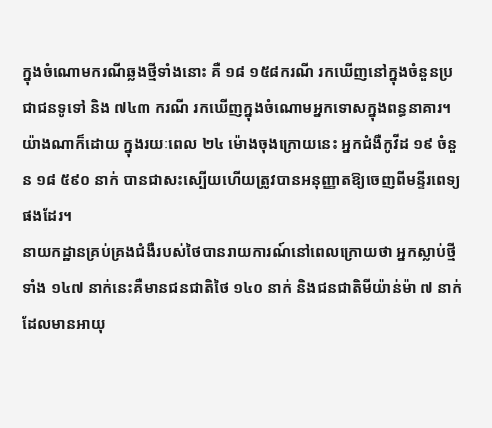ក្នុងចំណោមករណីឆ្លងថ្មីទាំងនោះ គឺ ១៨ ១៥៨ករណី រកឃើញនៅក្នុងចំនួនប្រជាជនទូទៅ និង ៧៤៣ ករណី រកឃើញក្នុងចំណោមអ្នកទោសក្នុងពន្ធនាគារ។
យ៉ាងណាក៏ដោយ ក្នុងរយៈពេល ២៤ ម៉ោងចុងក្រោយនេះ អ្នកជំងឺកូវីដ ១៩ ចំនួន ១៨ ៥៩០ នាក់ បានជាសះស្បើយហើយត្រូវបានអនុញ្ញាតឱ្យចេញពីមន្ទីរពេទ្យផងដែរ។
នាយកដ្ឋានគ្រប់គ្រងជំងឺរបស់ថៃបានរាយការណ៍នៅពេលក្រោយថា អ្នកស្លាប់ថ្មីទាំង ១៤៧ នាក់នេះគឺមានជនជាតិថៃ ១៤០ នាក់ និងជនជាតិមីយ៉ាន់ម៉ា ៧ នាក់ ដែលមានអាយុ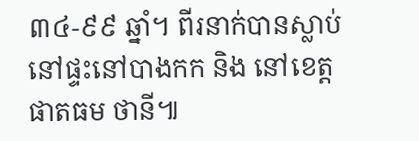៣៤-៩៩ ឆ្នាំ។ ពីរនាក់បានស្លាប់នៅផ្ទះនៅបាងកក និង នៅខេត្ត ផាតធម ថានី៕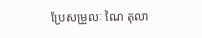ប្រែសម្រួលៈ ណៃ តុលា